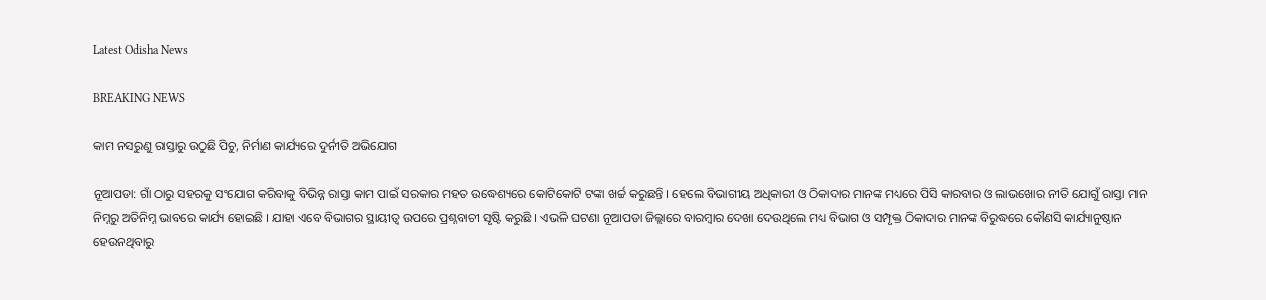Latest Odisha News

BREAKING NEWS

କାମ ନସରୁଣୁ ରାସ୍ତାରୁ ଉଠୁଛି ପିଚୁ, ନିର୍ମାଣ କାର୍ଯ୍ୟରେ ଦୁର୍ନୀତି ଅଭିଯୋଗ

ନୂଆପଡା: ଗାଁ ଠାରୁ ସହରକୁ ସଂଯୋଗ କରିବାକୁ ବିଭିନ୍ନ ରାସ୍ତା କାମ ପାଇଁ ସରକାର ମହତ ଉଦ୍ଧେଶ୍ୟରେ କୋଟିକୋଟି ଟଙ୍କା ଖର୍ଚ୍ଚ କରୁଛନ୍ତି । ହେଲେ ବିଭାଗୀୟ ଅଧିକାରୀ ଓ ଠିକାଦାର ମାନଙ୍କ ମଧ୍ୟରେ ପିସି କାରବାର ଓ ଲାଭଖୋର ନୀତି ଯୋଗୁଁ ରାସ୍ତା ମାନ ନିମ୍ନରୁ ଅତିନିମ୍ନ ଭାବରେ କାର୍ଯ୍ୟ ହୋଇଛି । ଯାହା ଏବେ ବିଭାଗର ସ୍ଥାୟୀତ୍ୱ ଉପରେ ପ୍ରଶ୍ନବାଚୀ ସୃଷ୍ଟି କରୁଛି । ଏଭଳି ଘଟଣା ନୂଆପଡା ଜିଲ୍ଲାରେ ବାରମ୍ବାର ଦେଖା ଦେଉଥିଲେ ମଧ୍ୟ ବିଭାଗ ଓ ସମ୍ପୃକ୍ତ ଠିକାଦାର ମାନଙ୍କ ବିରୁଦ୍ଧରେ କୌଣସି କାର୍ଯ୍ୟାନୁଷ୍ଠାନ ହେଉନଥିବାରୁ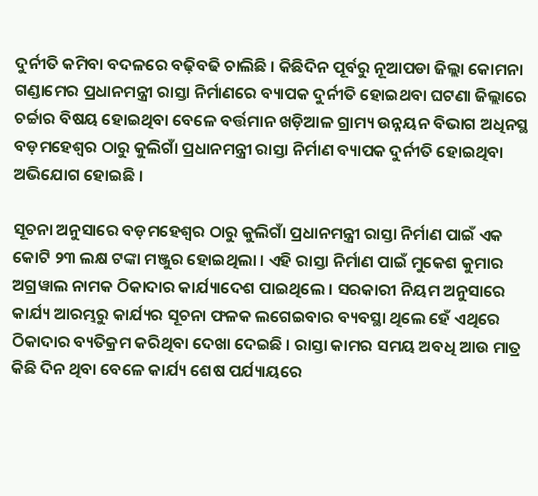ଦୁର୍ନୀତି କମିବା ବଦଳରେ ବଢ଼ିବଢି ଚାଲିଛି । କିଛିଦିନ ପୂର୍ବରୁ ନୂଆପଡା ଜିଲ୍ଲା କୋମନା ଗଣ୍ଡାମେର ପ୍ରଧାନମନ୍ତ୍ରୀ ରାସ୍ତା ନିର୍ମାଣରେ ବ୍ୟାପକ ଦୁର୍ନୀତି ହୋଇଥବା ଘଟଣା ଜିଲ୍ଲାରେ ଚର୍ଚ୍ଚାର ବିଷୟ ହୋଇଥିବା ବେଳେ ବର୍ତ୍ତମାନ ଖଡ଼ିଆଳ ଗ୍ରାମ୍ୟ ଉନ୍ନୟନ ବିଭାଗ ଅଧିନସ୍ଥ ବଡ଼ମହେଶ୍ୱର ଠାରୁ କୁଲିଗାଁ ପ୍ରଧାନମନ୍ତ୍ରୀ ରାସ୍ତା ନିର୍ମାଣ ବ୍ୟାପକ ଦୁର୍ନୀତି ହୋଇଥିବା ଅଭିଯୋଗ ହୋଇଛି ।

ସୂଚନା ଅନୁସାରେ ବଡ଼ମହେଶ୍ୱର ଠାରୁ କୁଲିଗାଁ ପ୍ରଧାନମନ୍ତ୍ରୀ ରାସ୍ତା ନିର୍ମାଣ ପାଇଁ ଏକ କୋଟି ୨୩ ଲକ୍ଷ ଟଙ୍କା ମଞ୍ଜୁର ହୋଇଥିଲା । ଏହି ରାସ୍ତା ନିର୍ମାଣ ପାଇଁ ମୁକେଶ କୁମାର ଅଗ୍ରୱାଲ ନାମକ ଠିକାଦାର କାର୍ଯ୍ୟାଦେଶ ପାଇଥିଲେ । ସରକାରୀ ନିୟମ ଅନୁସାରେ କାର୍ଯ୍ୟ ଆରମ୍ଭରୁ କାର୍ଯ୍ୟର ସୂଚନା ଫଳକ ଲଗେଇବାର ବ୍ୟବସ୍ଥା ଥିଲେ ହେଁ ଏଥିରେ ଠିକାଦାର ବ୍ୟତିକ୍ରମ କରିଥିବା ଦେଖା ଦେଇଛି । ରାସ୍ତା କାମର ସମୟ ଅବଧି ଆଉ ମାତ୍ର କିଛି ଦିନ ଥିବା ବେଳେ କାର୍ଯ୍ୟ ଶେଷ ପର୍ଯ୍ୟାୟରେ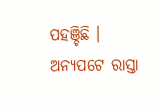ପହଞ୍ଚିଛି । ଅନ୍ୟପଟେ ରାସ୍ତା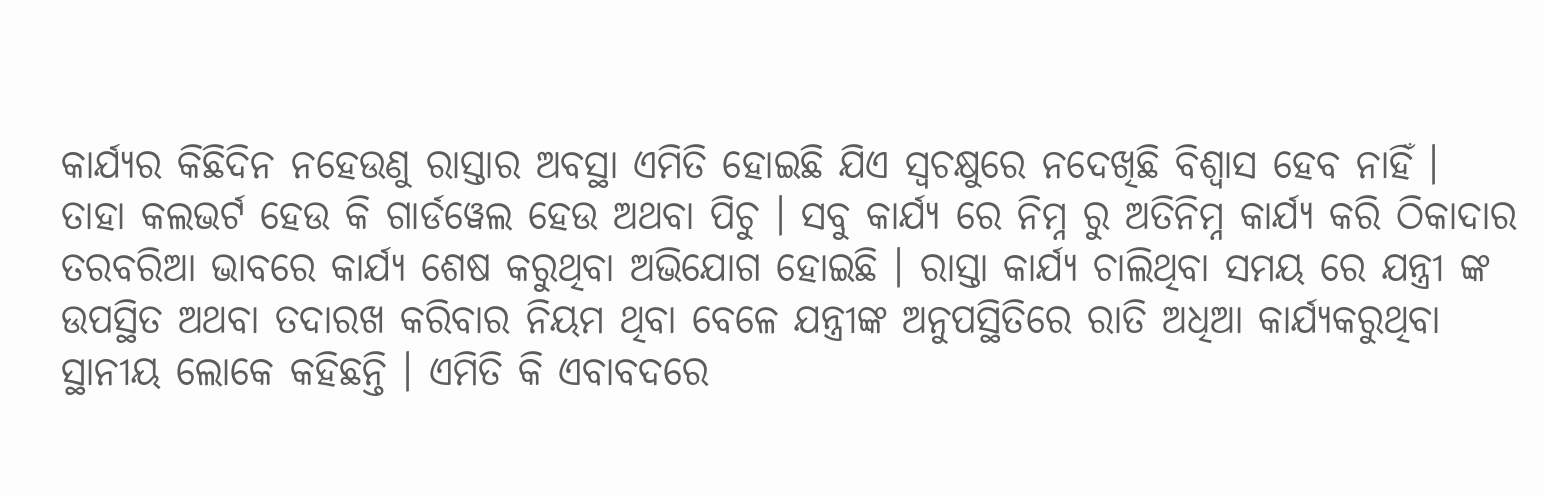କାର୍ଯ୍ୟର କିଛିଦିନ ନହେଉଣୁ ରାସ୍ତାର ଅବସ୍ଥା ଏମିତି ହୋଇଛି ଯିଏ ସ୍ୱଚକ୍ଷୁରେ ନଦେଖିଛି ବିଶ୍ୱାସ ହେବ ନାହିଁ । ତାହା କଲଭର୍ଟ ହେଉ କି ଗାର୍ଡୱେଲ ହେଉ ଅଥବା ପିଚୁ । ସବୁ କାର୍ଯ୍ୟ ରେ ନିମ୍ନ ରୁ ଅତିନିମ୍ନ କାର୍ଯ୍ୟ କରି ଠିକାଦାର ତରବରିଆ ଭାବରେ କାର୍ଯ୍ୟ ଶେଷ କରୁଥିବା ଅଭିଯୋଗ ହୋଇଛି । ରାସ୍ତା କାର୍ଯ୍ୟ ଚାଲିଥିବା ସମୟ ରେ ଯନ୍ତ୍ରୀ ଙ୍କ ଉପସ୍ଥିତ ଅଥବା ତଦାରଖ କରିବାର ନିୟମ ଥିବା ବେଳେ ଯନ୍ତ୍ରୀଙ୍କ ଅନୁପସ୍ଥିତିରେ ରାତି ଅଧିଆ କାର୍ଯ୍ୟକରୁଥିବା ସ୍ଥାନୀୟ ଲୋକେ କହିଛନ୍ତି । ଏମିତି କି ଏବାବଦରେ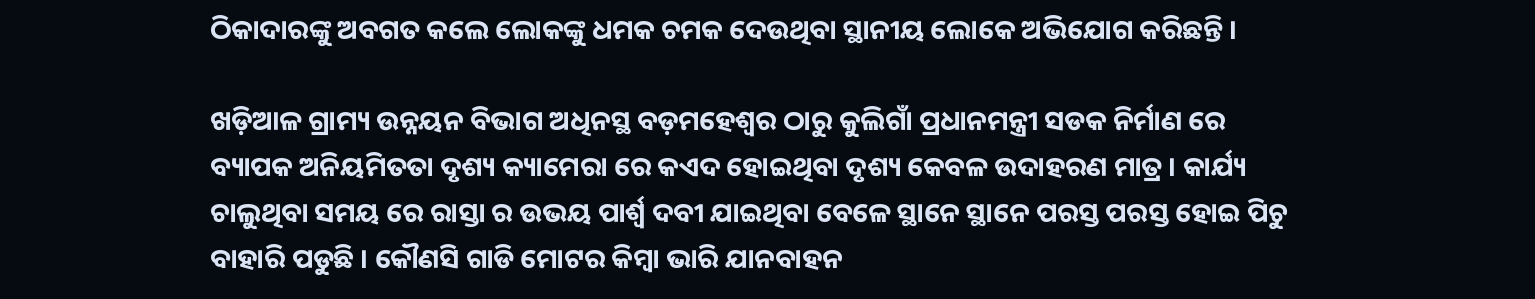ଠିକାଦାରଙ୍କୁ ଅବଗତ କଲେ ଲୋକଙ୍କୁ ଧମକ ଚମକ ଦେଉଥିବା ସ୍ଥାନୀୟ ଲୋକେ ଅଭିଯୋଗ କରିଛନ୍ତି ।

ଖଡ଼ିଆଳ ଗ୍ରାମ୍ୟ ଉନ୍ନୟନ ବିଭାଗ ଅଧିନସ୍ଥ ବଡ଼ମହେଶ୍ୱର ଠାରୁ କୁଲିଗାଁ ପ୍ରଧାନମନ୍ତ୍ରୀ ସଡକ ନିର୍ମାଣ ରେ ବ୍ୟାପକ ଅନିୟମିତତା ଦୃଶ୍ୟ କ୍ୟାମେରା ରେ କଏଦ ହୋଇଥିବା ଦୃଶ୍ୟ କେବଳ ଉଦାହରଣ ମାତ୍ର । କାର୍ଯ୍ୟ ଚାଲୁଥିବା ସମୟ ରେ ରାସ୍ତା ର ଉଭୟ ପାର୍ଶ୍ଵ ଦବୀ ଯାଇଥିବା ବେଳେ ସ୍ଥାନେ ସ୍ଥାନେ ପରସ୍ତ ପରସ୍ତ ହୋଇ ପିଚୁ ବାହାରି ପଡୁଛି । କୌଣସି ଗାଡି ମୋଟର କିମ୍ବା ଭାରି ଯାନବାହନ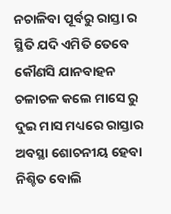ନଚାଳିବା ପୂର୍ବରୁ ରାସ୍ତା ର ସ୍ଥିତି ଯଦି ଏମିତି ତେବେ କୌଣସି ଯାନବାହନ ଚଳାଚଳ କଲେ ମାସେ ରୁ ଦୁଇ ମାସ ମଧ୍ୟରେ ରାସ୍ତାର ଅବସ୍ଥା ଶୋଚନୀୟ ହେବା ନିଶ୍ଚିତ ବୋଲି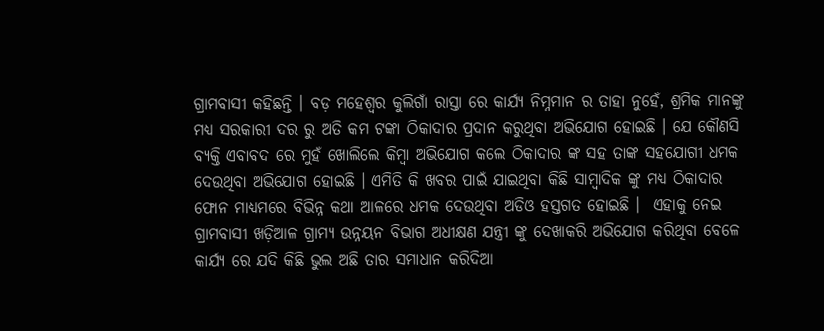ଗ୍ରାମବାସୀ କହିଛନ୍ତି । ବଡ଼ ମହେଶ୍ବର କୁଲିଗାଁ ରାସ୍ତା ରେ କାର୍ଯ୍ୟ ନିମ୍ନମାନ ର ତାହା ନୁହେଁ, ଶ୍ରମିକ ମାନଙ୍କୁ ମଧ୍ୟ ସରକାରୀ ଦର ରୁ ଅତି କମ ଟଙ୍କା ଠିକାଦାର ପ୍ରଦାନ କରୁଥିବା ଅଭିଯୋଗ ହୋଇଛି । ଯେ କୌଣସି ବ୍ୟକ୍ତି ଏବାବଦ ରେ ମୁହଁ ଖୋଲିଲେ କିମ୍ବା ଅଭିଯୋଗ କଲେ ଠିକାଦାର ଙ୍କ ସହ ତାଙ୍କ ସହଯୋଗୀ ଧମକ ଦେଉଥିବା ଅଭିଯୋଗ ହୋଇଛି । ଏମିତି କି ଖବର ପାଇଁ ଯାଇଥିବା କିଛି ସାମ୍ବାଦିକ ଙ୍କୁ ମଧ୍ୟ ଠିକାଦାର ଫୋନ ମାଧ୍ୟମରେ ବିଭିନ୍ନ କଥା ଆଳରେ ଧମକ ଦେଉଥିବା ଅଡିଓ ହସ୍ତଗତ ହୋଇଛି ।  ଏହାକୁ ନେଇ ଗ୍ରାମବାସୀ ଖଡ଼ିଆଳ ଗ୍ରାମ୍ୟ ଉନ୍ନୟନ ବିଭାଗ ଅଧୀକ୍ଷଣ ଯନ୍ତ୍ରୀ ଙ୍କୁ ଦେଖାକରି ଅଭିଯୋଗ କରିଥିବା ବେଳେ କାର୍ଯ୍ୟ ରେ ଯଦି କିଛି ଭୁଲ ଅଛି ତାର ସମାଧାନ କରିଦିଆ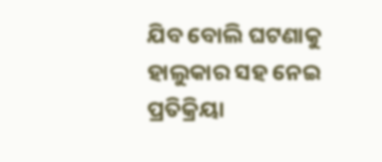ଯିବ ବୋଲି ଘଟଣାକୁ ହାଲୁକାର ସହ ନେଇ ପ୍ରତିକ୍ରିୟା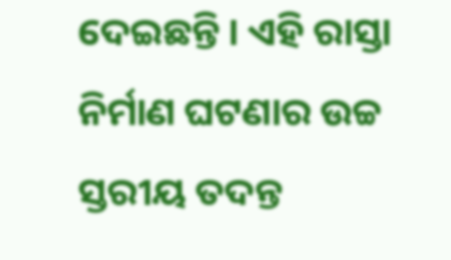ଦେଇଛନ୍ତି । ଏହି ରାସ୍ତା ନିର୍ମାଣ ଘଟଣାର ଉଚ୍ଚ ସ୍ତରୀୟ ତଦନ୍ତ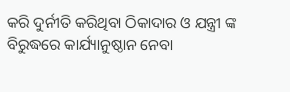କରି ଦୁର୍ନୀତି କରିଥିବା ଠିକାଦାର ଓ ଯନ୍ତ୍ରୀ ଙ୍କ ବିରୁଦ୍ଧରେ କାର୍ଯ୍ୟାନୁଷ୍ଠାନ ନେବା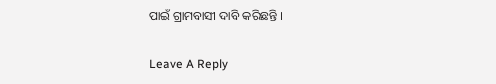ପାଇଁ ଗ୍ରାମବାସୀ ଦାବି କରିଛନ୍ତି ।

Leave A Reply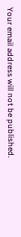Your email address will not be published.